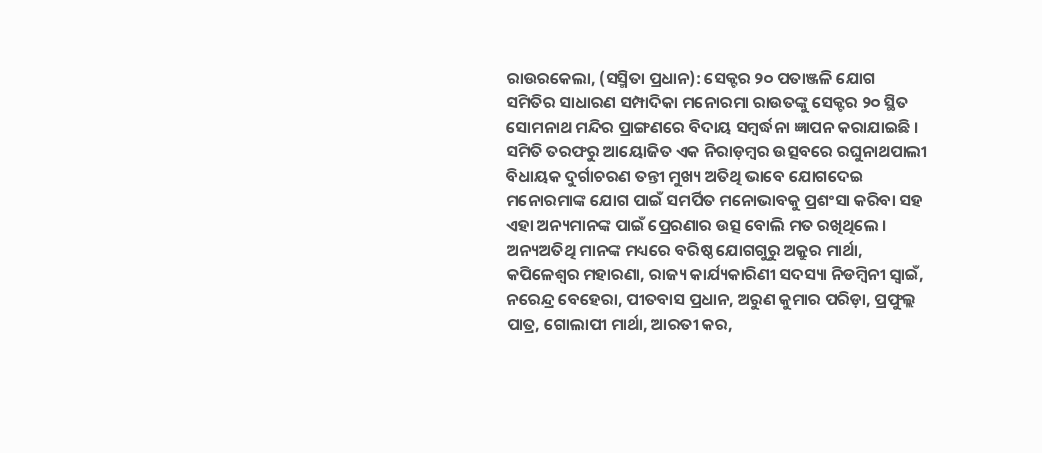ରାଉରକେଲା, (ସସ୍ମିତା ପ୍ରଧାନ): ସେକ୍ଟର ୨୦ ପତାଞ୍ଜଳି ଯୋଗ ସମିତିର ସାଧାରଣ ସମ୍ପାଦିକା ମନୋରମା ରାଉତଙ୍କୁ ସେକ୍ଟର ୨୦ ସ୍ଥିତ ସୋମନାଥ ମନ୍ଦିର ପ୍ରାଙ୍ଗଣରେ ବିଦାୟ ସମ୍ବର୍ଦ୍ଧନା ଜ୍ଞାପନ କରାଯାଇଛି । ସମିତି ତରଫରୁ ଆୟୋଜିତ ଏକ ନିରାଡ଼ମ୍ବର ଉତ୍ସବରେ ରଘୁନାଥପାଲୀ ବିଧାୟକ ଦୁର୍ଗାଚରଣ ତନ୍ତୀ ମୁଖ୍ୟ ଅତିଥି ଭାବେ ଯୋଗଦେଇ ମନୋରମାଙ୍କ ଯୋଗ ପାଇଁ ସମର୍ପିତ ମନୋଭାବକୁ ପ୍ରଶଂସା କରିବା ସହ ଏହା ଅନ୍ୟମାନଙ୍କ ପାଇଁ ପ୍ରେରଣାର ଉତ୍ସ ବୋଲି ମତ ରଖିଥିଲେ । ଅନ୍ୟଅତିଥି ମାନଙ୍କ ମଧ୍ୟରେ ବରିଷ୍ଠ ଯୋଗଗୁରୁ ଅକ୍ରୁର ମାର୍ଥା, କପିଳେଶ୍ୱର ମହାରଣା, ରାଜ୍ୟ କାର୍ଯ୍ୟକାରିଣୀ ସଦସ୍ୟା ନିଡମ୍ବିନୀ ସ୍ୱାଇଁ, ନରେନ୍ଦ୍ର ବେହେରା, ପୀତବାସ ପ୍ରଧାନ, ଅରୁଣ କୁମାର ପରିଡ଼ା, ପ୍ରଫୁଲ୍ଲ ପାତ୍ର, ଗୋଲାପୀ ମାର୍ଥା, ଆରତୀ କର,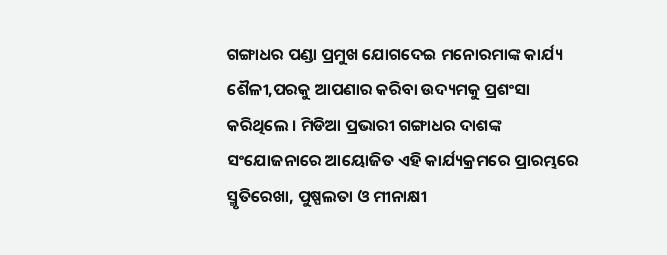ଗଙ୍ଗାଧର ପଣ୍ଡା ପ୍ରମୁଖ ଯୋଗଦେଇ ମନୋରମାଙ୍କ କାର୍ଯ୍ୟ ଶୈଳୀ,ପରକୁ ଆପଣାର କରିବା ଉଦ୍ୟମକୁ ପ୍ରଶଂସା କରିଥିଲେ । ମିଡିଆ ପ୍ରଭାରୀ ଗଙ୍ଗାଧର ଦାଶଙ୍କ ସଂଯୋଜନାରେ ଆୟୋଜିତ ଏହି କାର୍ଯ୍ୟକ୍ରମରେ ପ୍ରାରମ୍ଭରେ ସ୍ମୃତିରେଖା, ପୁଷ୍ପଲତା ଓ ମୀନାକ୍ଷୀ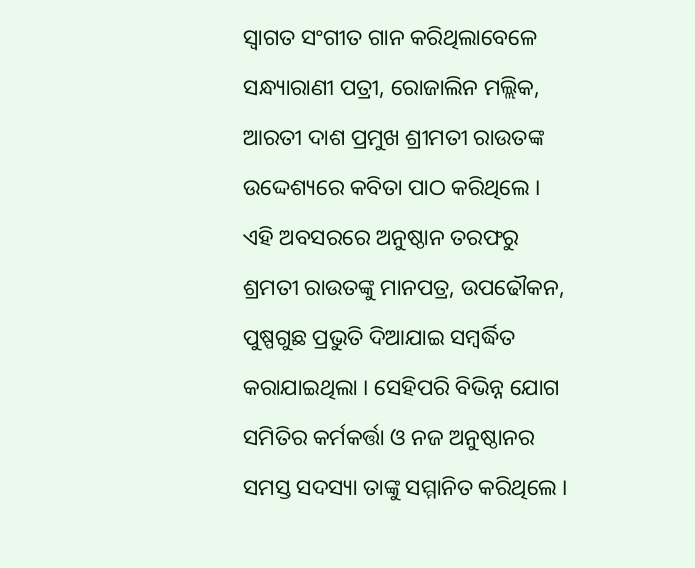ସ୍ୱାଗତ ସଂଗୀତ ଗାନ କରିଥିଲାବେଳେ ସନ୍ଧ୍ୟାରାଣୀ ପତ୍ରୀ, ରୋଜାଲିନ ମଲ୍ଲିକ, ଆରତୀ ଦାଶ ପ୍ରମୁଖ ଶ୍ରୀମତୀ ରାଉତଙ୍କ ଉଦ୍ଦେଶ୍ୟରେ କବିତା ପାଠ କରିଥିଲେ । ଏହି ଅବସରରେ ଅନୁଷ୍ଠାନ ତରଫରୁ ଶ୍ରମତୀ ରାଉତଙ୍କୁ ମାନପତ୍ର, ଉପଢୌକନ, ପୁଷ୍ପଗୁଛ ପ୍ରଭୁତି ଦିଆଯାଇ ସମ୍ବର୍ଦ୍ଧିତ କରାଯାଇଥିଲା । ସେହିପରି ବିଭିନ୍ନ ଯୋଗ ସମିତିର କର୍ମକର୍ତ୍ତା ଓ ନଜ ଅନୁଷ୍ଠାନର ସମସ୍ତ ସଦସ୍ୟା ତାଙ୍କୁ ସମ୍ମାନିତ କରିଥିଲେ ।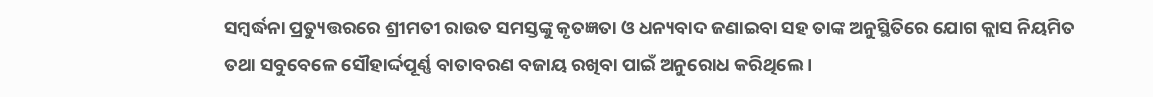ସମ୍ବର୍ଦ୍ଧନା ପ୍ରତ୍ୟୁତ୍ତରରେ ଶ୍ରୀମତୀ ରାଉତ ସମସ୍ତଙ୍କୁ କୃତଜ୍ଞତା ଓ ଧନ୍ୟବାଦ ଜଣାଇବା ସହ ତାଙ୍କ ଅନୁସ୍ଥିତିରେ ଯୋଗ କ୍ଲାସ ନିୟମିତ ତଥା ସବୁବେଳେ ସୌହାର୍ଦ୍ଦପୂର୍ଣ୍ଣ ବାତାବରଣ ବଜାୟ ରଖିବା ପାଇଁ ଅନୁରୋଧ କରିଥିଲେ ।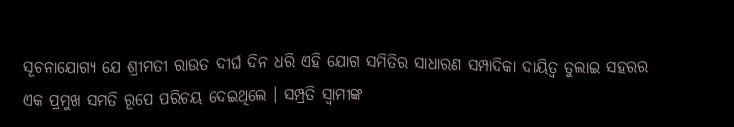ସୂଚନାଯୋଗ୍ୟ ଯେ ଶ୍ରୀମତୀ ରାଉତ ଦୀର୍ଘ ଦିନ ଧରି ଏହି ଯୋଗ ସମିତିର ସାଧାରଣ ସମ୍ପାଦିକା ଦାୟିତ୍ଵ ତୁଲାଇ ସହରର ଏକ ପ୍ରମୁଖ ସମତି ରୂପେ ପରିଚୟ ଦେଇଥିଲେ । ସମ୍ପ୍ରତି ସ୍ୱାମୀଙ୍କ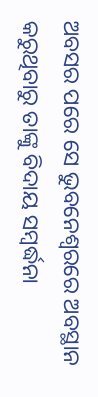ଅବସର ପରେ ସେ ଭୁବନେଶ୍ୱରରେ ଅବସ୍ଥାନ କରୁଥିବାରୁ ତାଙ୍କୁ ବିଦାୟ ସମ୍ବର୍ଦ୍ଧନା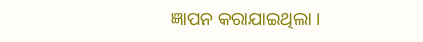ଜ୍ଞାପନ କରାଯାଇଥିଲା ।